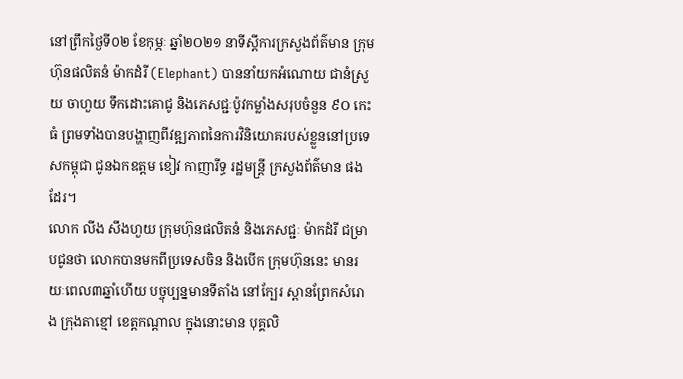នៅព្រឹកថ្ងៃទី០២ ខែកុម្ភៈ ឆ្នាំ២O២១ នាទីស្តីការក្រសួងព័ត៌មាន ក្រុមហ៊ុនផលិតនំ ម៉ាកដំរី (Elephant) បាននាំយកអំណោយ ជានំស្រួយ ចាហួយ ទឹកដោះគោជូ និងភេសជ្ជៈប៉ូវកម្លាំងសរុបចំនួន ៩O កេះធំ ព្រមទាំងបានបង្ហាញពីវឌ្ឍភាពនៃការវិនិយោគរបស់ខ្លួននៅប្រទេសកម្ពុជា ជូនឯកឧត្តម ខៀវ កាញារីទ្ធ រដ្ឋមន្រ្តី ក្រសួងព័ត៌មាន ផងដែរ។
លោក លីង សឹងហួយ ក្រុមហ៊ុនផលិតនំ និងភេសជ្ជៈ ម៉ាកដំរី ជម្រាបជូនថា លោកបានមកពីប្រទេសចិន និងបើក ក្រុមហ៊ុននេះ មានរយៈពេល៣ឆ្នាំហើយ បច្ចុប្បន្នមានទីតាំង នៅក្បែរ ស្ពានព្រែកសំរោង ក្រុងតាខ្មៅ ខេត្តកណ្តាល ក្នុងនោះមាន បុគ្គលិ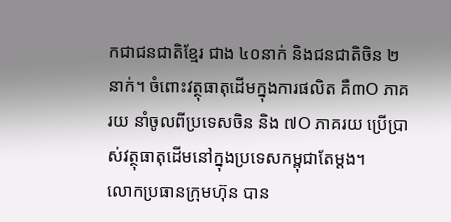កជាជនជាតិខ្មែរ ជាង ៤០នាក់ និងជនជាតិចិន ២ នាក់។ ចំពោះវត្ថុធាតុដើមក្នុងការផលិត គឺ៣O ភាគរយ នាំចូលពីប្រទេសចិន និង ៧O ភាគរយ ប្រើប្រាស់វត្ថុធាតុដើមនៅក្នុងប្រទេសកម្ពុជាតែម្តង។
លោកប្រធានក្រុមហ៊ុន បាន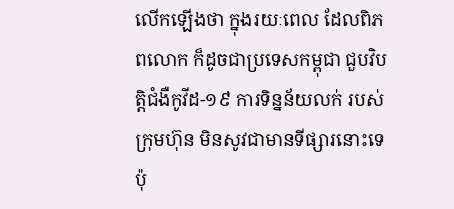លើកឡើងថា ក្នុងរយៈពេល ដែលពិភពលោក ក៏ដូចជាប្រទេសកម្ពុជា ជួបវិបត្តិជំងឺកូវីដ-១៩ ការទិន្នន័យលក់ របស់ក្រុមហ៊ុន មិនសូវជាមានទីផ្សារនោះទេ ប៉ុ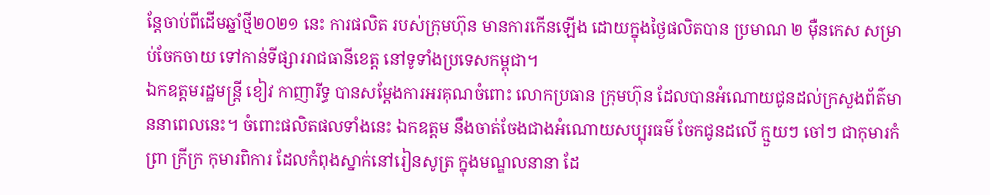ន្តែចាប់ពីដើមឆ្នាំថ្មី២០២១ នេះ ការផលិត របស់ក្រុមហ៊ុន មានការកើនឡើង ដោយក្នុងថ្ងៃផលិតបាន ប្រមាណ ២ ម៉ឺនកេស សម្រាប់ចែកចាយ ទៅកាន់ទីផ្សាររាជធានីខេត្ត នៅទូទាំងប្រទេសកម្ពុជា។
ឯកឧត្តមរដ្ឋមន្រ្តី ខៀវ កាញារីទ្ធ បានសម្ដែងការអរគុណចំពោះ លោកប្រធាន ក្រុមហ៊ុន ដែលបានអំណោយជូនដល់ក្រសួងព័ត៌មាននាពេលនេះ។ ចំពោះផលិតផលទាំងនេះ ឯកឧត្តម នឹងចាត់ចែងជាងអំណោយសប្បុរធម៌ ចែកជូនដលើ ក្មួយៗ ចៅៗ ជាកុមារកំព្រា ក្រីក្រ កុមារពិការ ដែលកំពុងស្នាក់នៅរៀនសូត្រ ក្នុងមណ្ឌលនានា ដែ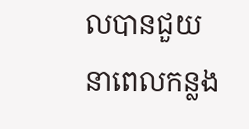លបានជួយនាពេលកន្លង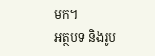មក។
អត្ថបទ និងរូប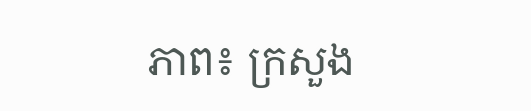ភាព៖ ក្រសួង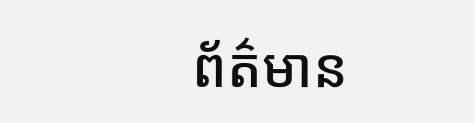ព័ត៌មាន